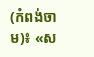(កំពង់ចាម)៖ «ស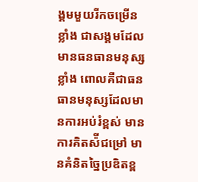ង្គមមួយរីកចម្រើនខ្លាំង ជាសង្គមដែលមានធនធានមនុស្សខ្លាំង ពោលគឺជាធនធានមនុស្សដែលមានការអប់រំខ្ពស់ មានការគិតស៉ីជម្រៅ មានគំនិតច្នៃប្រឌិតខ្ព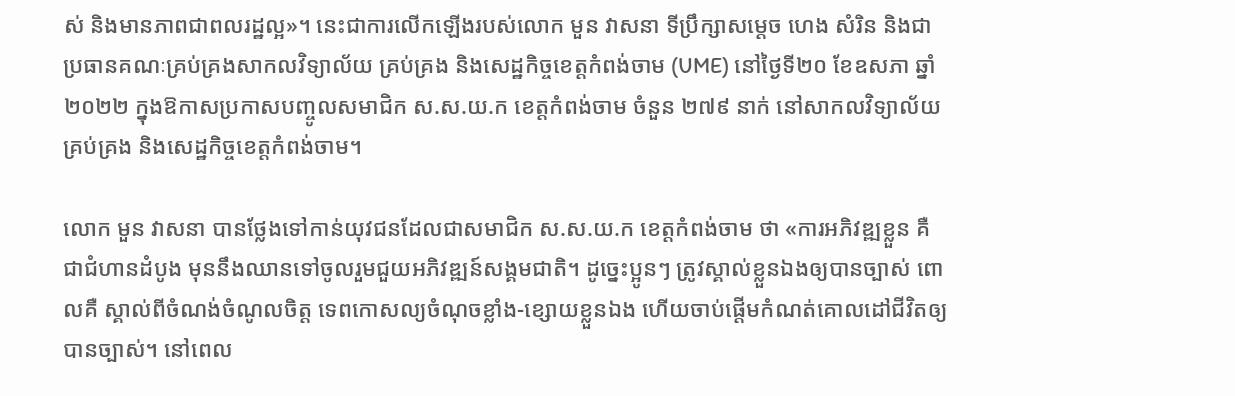ស់ និងមានភាពជាពលរដ្ឋល្អ»។ នេះជាការលើកឡើងរបស់លោក មួន វាសនា ទីប្រឹក្សាសម្ដេច ហេង សំរិន និងជាប្រធានគណៈគ្រប់គ្រងសាកលវិទ្យាល័យ គ្រប់គ្រង និងសេដ្ឋកិច្ចខេត្តកំពង់ចាម (UME) នៅថ្ងៃទី២០ ខែឧសភា ឆ្នាំ២០២២ ក្នុងឱកាសប្រកាសបញ្ចូលសមាជិក ស.ស.យ.ក ខេត្តកំពង់ចាម ចំនួន ២៧៩ នាក់ នៅសាកលវិទ្យាល័យគ្រប់គ្រង និងសេដ្ឋកិច្ចខេត្តកំពង់ចាម។

លោក មួន វាសនា បានថ្លែងទៅកាន់យុវជនដែលជាសមាជិក ស.ស.យ.ក ខេត្តកំពង់ចាម ថា «ការអភិវឌ្ឍខ្លួន គឺជាជំហានដំបូង មុននឹងឈានទៅចូលរួមជួយអភិវឌ្ឍន៍សង្គមជាតិ។ ដូច្នេះប្អូនៗ ត្រូវស្គាល់ខ្លួនឯងឲ្យបានច្បាស់ ពោលគឺ ស្គាល់ពីចំណង់ចំណូលចិត្ត ទេពកោសល្យចំណុចខ្លាំង-ខ្សោយខ្លួនឯង ហើយចាប់ផ្តើមកំណត់គោលដៅជីវិតឲ្យបានច្បាស់។ នៅពេល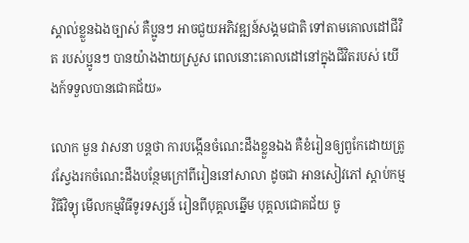ស្គាល់ខ្លួនឯងច្បាស់ គឺប្អូនៗ អាចជួយអភិវឌ្ឍន៍សង្គមជាតិ ទៅតាមគោលដៅជីវិត របស់ប្អូនៗ បានយ៉ាងងាយស្រួស ពេលនោះគោលដៅនៅក្នុងជីវិតរបស់ យើងក៍ទទួលបានជោគជ័យ»

លោក មួន វាសនា បន្តថា ការបង្កើនចំណេះដឹងខ្លួនឯង គឺខំរៀនឲ្យពួកែដោយត្រូវស្វែងរកចំណេះដឹងបន្ថែមក្រៅពីរៀននៅសាលា ដូចជា អានសៀវភៅ ស្តាប់កម្មវិធីវិទ្យុ មើលកម្មវិធីទូរទស្សន៍ រៀនពីបុគ្គលឆ្នើម បុគ្គលជោគជ័យ ចូ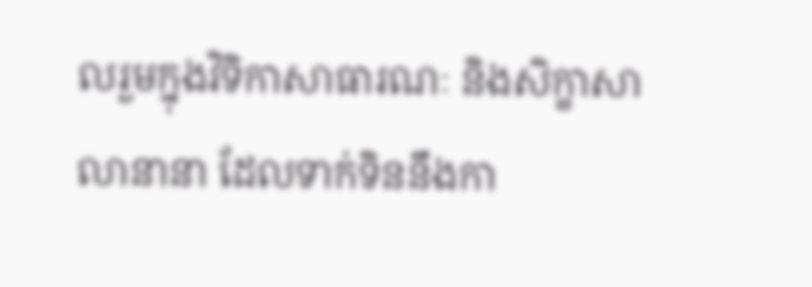លរួមក្នុងវិទិកាសាធារណៈ និងសិក្ខាសាលានានា ដែលទាក់ទិននឹងកា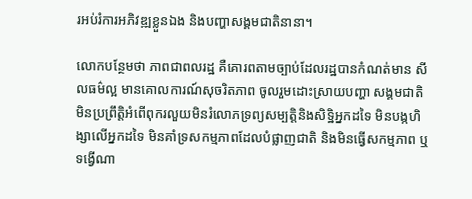រអប់រំការអភិវឌ្ឍខ្លួនឯង និងបញ្ហាសង្គមជាតិនានា។

លោកបន្ថែមថា ភាពជាពលរដ្ឋ គឺគោរពតាមច្បាប់ដែលរដ្ឋបានកំណត់មាន សីលធម៌ល្អ មានគោលការណ៍សុចរិតភាព ចូលរួមដោះស្រាយបញ្ហា សង្គមជាតិ មិនប្រព្រឹត្តិអំពើពុករលួយមិនរំលោភទ្រព្យសម្បត្តិនិងសិទ្ឋិអ្នកដទៃ មិនបង្កហិង្សាលើអ្នកដទៃ មិនគាំទ្រសកម្មភាពដែលបំផ្លាញជាតិ និងមិនធ្វើសកម្មភាព ឬទង្វើណា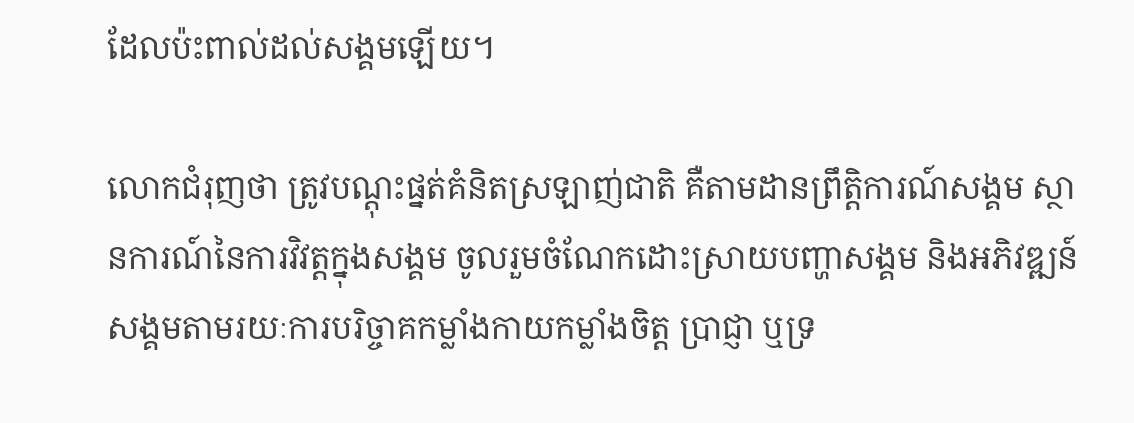ដែលប៉ះពាល់ដល់សង្គមឡើយ។

លោកជំរុញថា ត្រូវបណ្តុះផ្នត់គំនិតស្រឡាញ់ជាតិ គឺតាមដានព្រឹត្តិការណ៍សង្គម ស្ថានការណ៍នៃការវិវត្តក្នុងសង្គម ចូលរួមចំណែកដោះស្រាយបញ្ហាសង្គម និងអភិវឌ្ឍន៍សង្គមតាមរយៈការបរិច្ចាគកម្លាំងកាយកម្លាំងចិត្ត ប្រាជ្ញា ឬទ្រ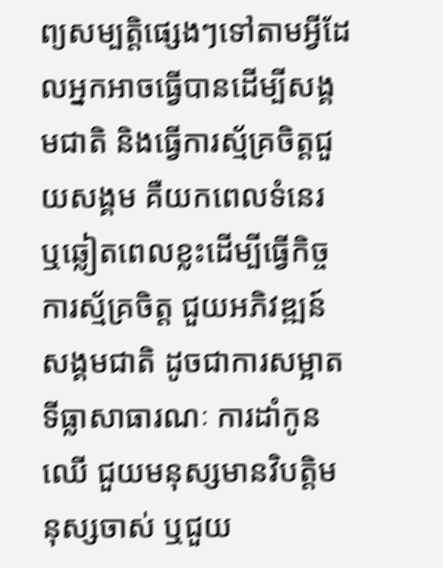ព្យសម្បត្តិផ្សេងៗទៅតាមអ្វីដែលអ្នកអាចធ្វើបានដើម្បីសង្គមជាតិ និងធ្វើការស្ម័គ្រចិត្តជួយសង្គម គឺយកពេលទំនេរ ឬឆ្លៀតពេលខ្លះដើម្បីធ្វើកិច្ចការស្ម័គ្រចិត្ត ជួយអភិវឌ្ឍន៍សង្គមជាតិ ដូចជាការសម្អាតទីធ្លាសាធារណៈ ការដាំកូនឈើ ជួយមនុស្សមានវិបត្តិមនុស្សចាស់ ឬជួយ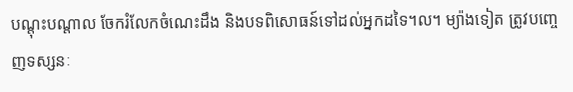បណ្តុះបណ្តាល ចែករំលែកចំណេះដឹង និងបទពិសោធន៍ទៅដល់អ្នកដទៃ។ល។ ម្យ៉ាងទៀត ត្រូវបញ្ចេញទស្សនៈ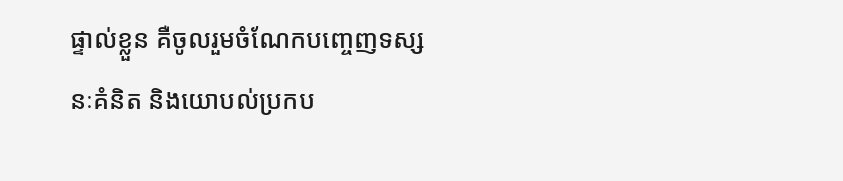ផ្ទាល់ខ្លួន គឺចូលរួមចំណែកបញ្ចេញទស្សនៈគំនិត និងយោបល់ប្រកប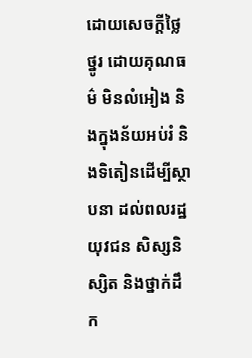ដោយសេចក្ដីថ្លៃថ្នូរ ដោយគុណធម៌ មិនលំអៀង និងក្នុងន័យអប់រំ និងទិតៀនដើម្បីស្ថាបនា ដល់ពលរដ្ឋយុវជន សិស្សនិស្សិត និងថ្នាក់ដឹក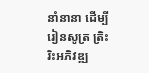នាំនានា ដើម្បីរៀនសូត្រ ត្រិះរិះអភិវឌ្ឍ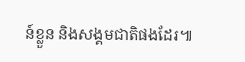ន៍ខ្លួន និងសង្គមជាតិផងដែរ៕